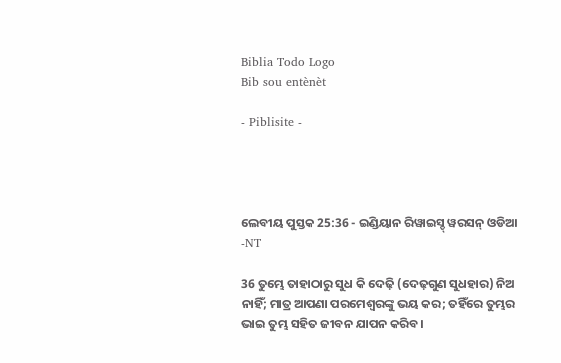Biblia Todo Logo
Bib sou entènèt

- Piblisite -




ଲେବୀୟ ପୁସ୍ତକ 25:36 - ଇଣ୍ଡିୟାନ ରିୱାଇସ୍ଡ୍ ୱରସନ୍ ଓଡିଆ -NT

36 ତୁମ୍ଭେ ତାହାଠାରୁ ସୁଧ କି ଦେଢ଼ି (ଦେଢ଼ଗୁଣ ସୁଧହାର) ନିଅ ନାହିଁ; ମାତ୍ର ଆପଣା ପରମେଶ୍ୱରଙ୍କୁ ଭୟ କର; ତହିଁରେ ତୁମ୍ଭର ଭାଇ ତୁମ୍ଭ ସହିତ ଜୀବନ ଯାପନ କରିବ।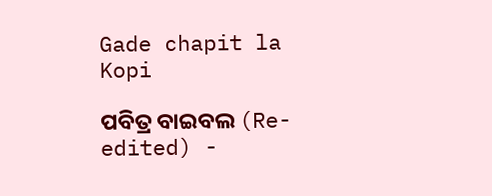Gade chapit la Kopi

ପବିତ୍ର ବାଇବଲ (Re-edited) -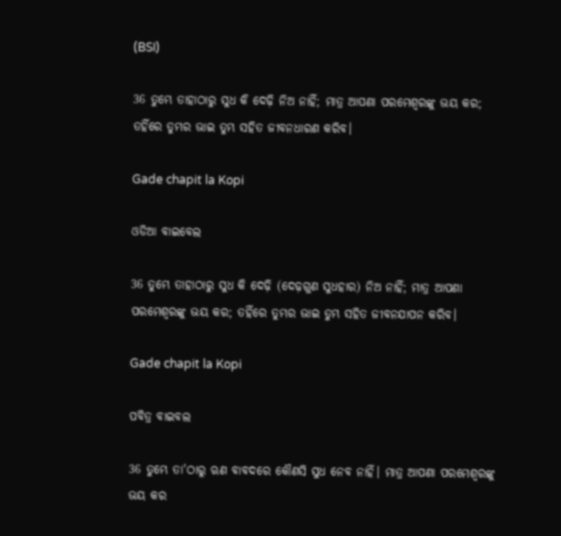(BSI)

36 ତୁମ୍ଭେ ତାହାଠାରୁ ସୁଧ କି ଦେଢ଼ି ନିଅ ନାହିଁ; ମାତ୍ର ଆପଣା ପରମେଶ୍ଵରଙ୍କୁ ଭୟ କର; ତହିଁରେ ତୁମ୍ଭର ଭାଇ ତୁମ୍ଭ ସହିତ ଜୀବନଧାରଣ କରିବ।

Gade chapit la Kopi

ଓଡିଆ ବାଇବେଲ

36 ତୁମ୍ଭେ ତାହାଠାରୁ ସୁଧ କି ଦେଢ଼ି (ଦେଢ଼ଗୁଣ ସୁଧହାର) ନିଅ ନାହିଁ; ମାତ୍ର ଆପଣା ପରମେଶ୍ୱରଙ୍କୁ ଭୟ କର; ତହିଁରେ ତୁମ୍ଭର ଭାଇ ତୁମ୍ଭ ସହିତ ଜୀବନଯାପନ କରିବ।

Gade chapit la Kopi

ପବିତ୍ର ବାଇବଲ

36 ତୁମ୍ଭେ ତା'ଠାରୁ ଋଣ ବାବଦରେ କୌଣସି ସୁଧ ନେବ ନାହିଁ। ମାତ୍ର ଆପଣା ପରମେଶ୍ୱରଙ୍କୁ ଭୟ କର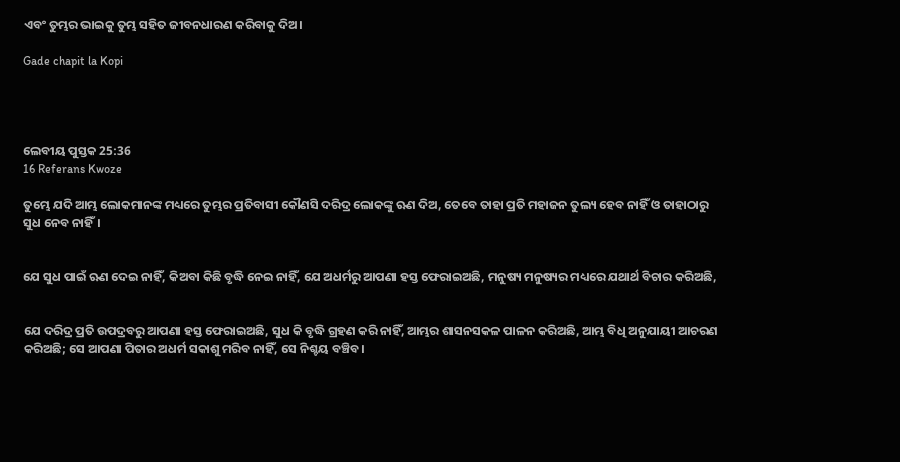ଏବଂ ତୁମ୍ଭର ଭାଇକୁ ତୁମ୍ଭ ସହିତ ଜୀବନଧାରଣ କରିବାକୁ ଦିଅ।

Gade chapit la Kopi




ଲେବୀୟ ପୁସ୍ତକ 25:36
16 Referans Kwoze

ତୁମ୍ଭେ ଯଦି ଆମ୍ଭ ଲୋକମାନଙ୍କ ମଧ୍ୟରେ ତୁମ୍ଭର ପ୍ରତିବାସୀ କୌଣସି ଦରିଦ୍ର ଲୋକଙ୍କୁ ଋଣ ଦିଅ, ତେବେ ତାହା ପ୍ରତି ମହାଜନ ତୁଲ୍ୟ ହେବ ନାହିଁ ଓ ତାହାଠାରୁ ସୁଧ ନେବ ନାହିଁ।


ଯେ ସୁଧ ପାଇଁ ଋଣ ଦେଇ ନାହିଁ, କିଅବା କିଛି ବୃଦ୍ଧି ନେଇ ନାହିଁ, ଯେ ଅଧର୍ମରୁ ଆପଣା ହସ୍ତ ଫେରାଇଅଛି, ମନୁଷ୍ୟ ମନୁଷ୍ୟର ମଧ୍ୟରେ ଯଥାର୍ଥ ବିଚାର କରିଅଛି,


ଯେ ଦରିଦ୍ର ପ୍ରତି ଉପଦ୍ରବରୁ ଆପଣା ହସ୍ତ ଫେରାଇଅଛି, ସୁଧ କି ବୃଦ୍ଧି ଗ୍ରହଣ କରି ନାହିଁ, ଆମ୍ଭର ଶାସନସକଳ ପାଳନ କରିଅଛି, ଆମ୍ଭ ବିଧି ଅନୁଯାୟୀ ଆଚରଣ କରିଅଛି; ସେ ଆପଣା ପିତାର ଅଧର୍ମ ସକାଶୁ ମରିବ ନାହିଁ, ସେ ନିଶ୍ଚୟ ବଞ୍ଚିବ।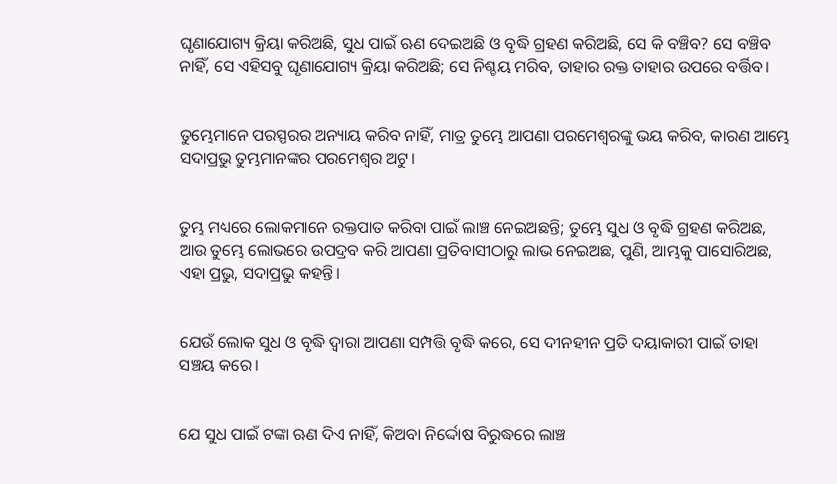ଘୃଣାଯୋଗ୍ୟ କ୍ରିୟା କରିଅଛି, ସୁଧ ପାଇଁ ଋଣ ଦେଇଅଛି ଓ ବୃଦ୍ଧି ଗ୍ରହଣ କରିଅଛି, ସେ କି ବଞ୍ଚିବ? ସେ ବଞ୍ଚିବ ନାହିଁ, ସେ ଏହିସବୁ ଘୃଣାଯୋଗ୍ୟ କ୍ରିୟା କରିଅଛି; ସେ ନିଶ୍ଚୟ ମରିବ, ତାହାର ରକ୍ତ ତାହାର ଉପରେ ବର୍ତ୍ତିବ।


ତୁମ୍ଭେମାନେ ପରସ୍ପରର ଅନ୍ୟାୟ କରିବ ନାହିଁ, ମାତ୍ର ତୁମ୍ଭେ ଆପଣା ପରମେଶ୍ୱରଙ୍କୁ ଭୟ କରିବ, କାରଣ ଆମ୍ଭେ ସଦାପ୍ରଭୁ ତୁମ୍ଭମାନଙ୍କର ପରମେଶ୍ୱର ଅଟୁ।


ତୁମ୍ଭ ମଧ୍ୟରେ ଲୋକମାନେ ରକ୍ତପାତ କରିବା ପାଇଁ ଲାଞ୍ଚ ନେଇଅଛନ୍ତି; ତୁମ୍ଭେ ସୁଧ ଓ ବୃଦ୍ଧି ଗ୍ରହଣ କରିଅଛ, ଆଉ ତୁମ୍ଭେ ଲୋଭରେ ଉପଦ୍ରବ କରି ଆପଣା ପ୍ରତିବାସୀଠାରୁ ଲାଭ ନେଇଅଛ, ପୁଣି, ଆମ୍ଭକୁ ପାସୋରିଅଛ, ଏହା ପ୍ରଭୁ, ସଦାପ୍ରଭୁ କହନ୍ତି।


ଯେଉଁ ଲୋକ ସୁଧ ଓ ବୃଦ୍ଧି ଦ୍ୱାରା ଆପଣା ସମ୍ପତ୍ତି ବୃଦ୍ଧି କରେ, ସେ ଦୀନହୀନ ପ୍ରତି ଦୟାକାରୀ ପାଇଁ ତାହା ସଞ୍ଚୟ କରେ।


ଯେ ସୁଧ ପାଇଁ ଟଙ୍କା ଋଣ ଦିଏ ନାହିଁ, କିଅବା ନିର୍ଦ୍ଦୋଷ ବିରୁଦ୍ଧରେ ଲାଞ୍ଚ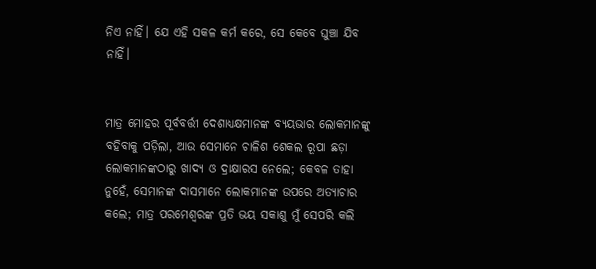ନିଏ ନାହିଁ। ଯେ ଏହି ସକଳ କର୍ମ କରେ, ସେ କେବେ ଘୁଞ୍ଚା ଯିବ ନାହିଁ।


ମାତ୍ର ମୋହର ପୂର୍ବବର୍ତ୍ତୀ ଦେଶାଧ୍ୟକ୍ଷମାନଙ୍କ ବ୍ୟୟଭାର ଲୋକମାନଙ୍କୁ ବହିବାକୁ ପଡ଼ିଲା, ଆଉ ସେମାନେ ଚାଳିଶ ଶେକଲ ରୂପା ଛଡ଼ା ଲୋକମାନଙ୍କଠାରୁ ଖାଦ୍ୟ ଓ ଦ୍ରାକ୍ଷାରସ ନେଲେ; କେବଳ ତାହା ନୁହେଁ, ସେମାନଙ୍କ ଦାସମାନେ ଲୋକମାନଙ୍କ ଉପରେ ଅତ୍ୟାଚାର କଲେ; ମାତ୍ର ପରମେଶ୍ୱରଙ୍କ ପ୍ରତି ଭୟ ସକାଶୁ ମୁଁ ସେପରି କଲି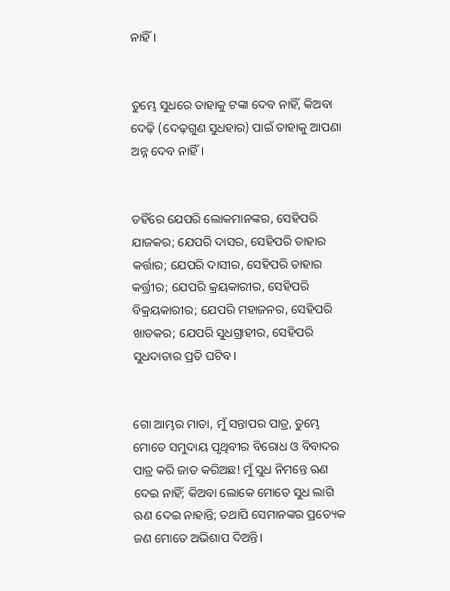ନାହିଁ।


ତୁମ୍ଭେ ସୁଧରେ ତାହାକୁ ଟଙ୍କା ଦେବ ନାହିଁ, କିଅବା ଦେଢ଼ି (ଦେଢ଼ଗୁଣ ସୁଧହାର) ପାଇଁ ତାହାକୁ ଆପଣା ଅନ୍ନ ଦେବ ନାହିଁ।


ତହିଁରେ ଯେପରି ଲୋକମାନଙ୍କର, ସେହିପରି ଯାଜକର; ଯେପରି ଦାସର, ସେହିପରି ତାହାର କର୍ତ୍ତାର; ଯେପରି ଦାସୀର, ସେହିପରି ତାହାର କର୍ତ୍ତ୍ରୀର; ଯେପରି କ୍ରୟକାରୀର, ସେହିପରି ବିକ୍ରୟକାରୀର; ଯେପରି ମହାଜନର, ସେହିପରି ଖାତକର; ଯେପରି ସୁଧଗ୍ରାହୀର, ସେହିପରି ସୁଧଦାତାର ପ୍ରତି ଘଟିବ।


ଗୋ ଆମ୍ଭର ମାତା, ମୁଁ ସନ୍ତାପର ପାତ୍ର, ତୁମ୍ଭେ ମୋତେ ସମୁଦାୟ ପୃଥିବୀର ବିରୋଧ ଓ ବିବାଦର ପାତ୍ର କରି ଜାତ କରିଅଛ! ମୁଁ ସୁଧ ନିମନ୍ତେ ଋଣ ଦେଇ ନାହିଁ; କିଅବା ଲୋକେ ମୋତେ ସୁଧ ଲାଗି ଋଣ ଦେଇ ନାହାନ୍ତି; ତଥାପି ସେମାନଙ୍କର ପ୍ରତ୍ୟେକ ଜଣ ମୋତେ ଅଭିଶାପ ଦିଅନ୍ତି।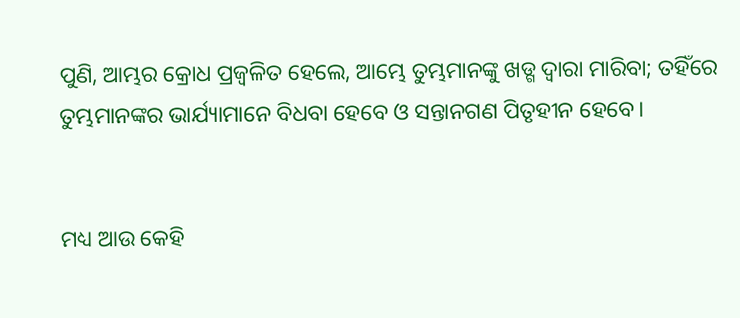ପୁଣି, ଆମ୍ଭର କ୍ରୋଧ ପ୍ରଜ୍ୱଳିତ ହେଲେ, ଆମ୍ଭେ ତୁମ୍ଭମାନଙ୍କୁ ଖଡ୍ଗ ଦ୍ୱାରା ମାରିବା; ତହିଁରେ ତୁମ୍ଭମାନଙ୍କର ଭାର୍ଯ୍ୟାମାନେ ବିଧବା ହେବେ ଓ ସନ୍ତାନଗଣ ପିତୃହୀନ ହେବେ।


ମଧ୍ୟ ଆଉ କେହି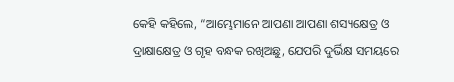କେହି କହିଲେ, “ଆମ୍ଭେମାନେ ଆପଣା ଆପଣା ଶସ୍ୟକ୍ଷେତ୍ର ଓ ଦ୍ରାକ୍ଷାକ୍ଷେତ୍ର ଓ ଗୃହ ବନ୍ଧକ ରଖିଅଛୁ, ଯେପରି ଦୁର୍ଭିକ୍ଷ ସମୟରେ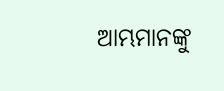ଆମ୍ଭମାନଙ୍କୁ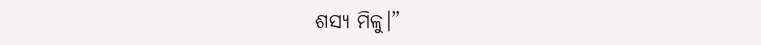ଶସ୍ୟ ମିଳୁ।”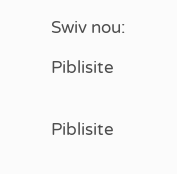Swiv nou:

Piblisite


Piblisite